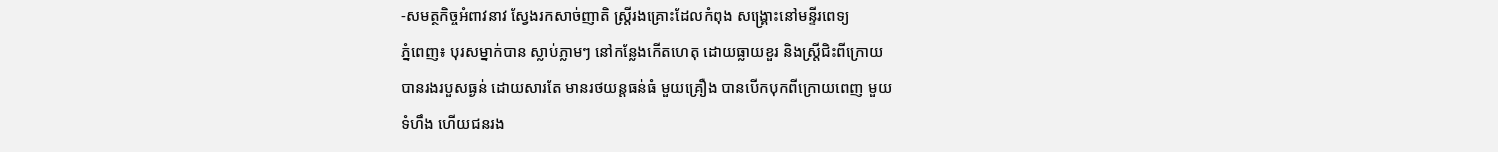-សមត្ថកិច្ចអំពាវនាវ ស្វែងរកសាច់ញាតិ ស្រ្តីរងគ្រោះដែលកំពុង សង្គ្រោះនៅមន្ទីរពេទ្យ
ភ្នំពេញ៖ បុរសម្នាក់បាន ស្លាប់ភ្លាមៗ នៅកន្លែងកើតហេតុ ដោយធ្លាយខួរ និងស្រ្តីជិះពីក្រោយ
បានរងរបួសធ្ងន់ ដោយសារតែ មានរថយន្តធន់ធំ មួយគ្រឿង បានបើកបុកពីក្រោយពេញ មួយ
ទំហឹង ហើយជនរង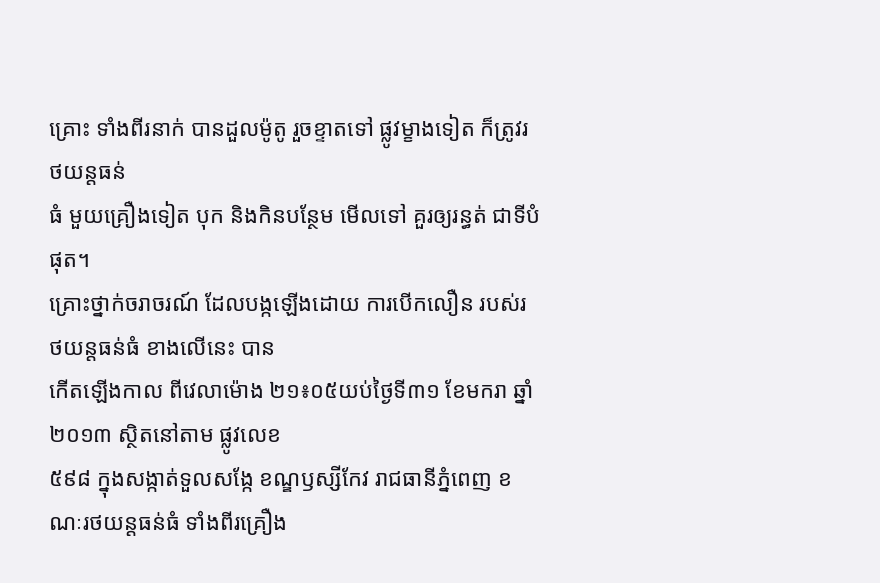គ្រោះ ទាំងពីរនាក់ បានដួលម៉ូតូ រួចខ្ទាតទៅ ផ្លូវម្ខាងទៀត ក៏ត្រូវរថយន្តធន់
ធំ មួយគ្រឿងទៀត បុក និងកិនបន្ថែម មើលទៅ គួរឲ្យរន្ធត់ ជាទីបំផុត។
គ្រោះថ្នាក់ចរាចរណ៍ ដែលបង្កឡើងដោយ ការបើកលឿន របស់រថយន្តធន់ធំ ខាងលើនេះ បាន
កើតឡើងកាល ពីវេលាម៉ោង ២១៖០៥យប់ថ្ងៃទី៣១ ខែមករា ឆ្នាំ២០១៣ ស្ថិតនៅតាម ផ្លូវលេខ
៥៩៨ ក្នុងសង្កាត់ទួលសង្កែ ខណ្ឌឫស្សីកែវ រាជធានីភ្នំពេញ ខណៈរថយន្តធន់ធំ ទាំងពីរគ្រឿង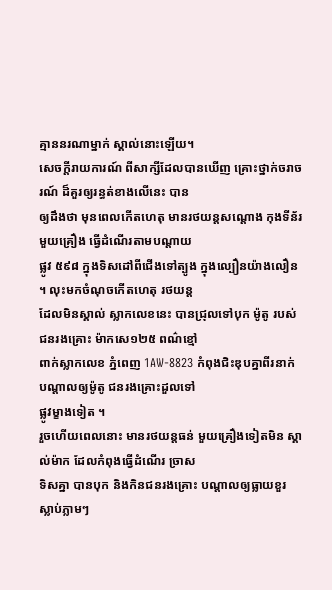គ្មាននរណាម្នាក់ ស្គាល់នោះឡើយ។
សេចក្តីរាយការណ៍ ពីសាក្សីដែលបានឃើញ គ្រោះថ្នាក់ចរាចរណ៍ ដ៏គួរឲ្យរន្ធត់ខាងលើនេះ បាន
ឲ្យដឹងថា មុនពេលកើតហេតុ មានរថយន្តសណ្តោង កុងទីន័រមួយគ្រឿង ធ្វើដំណើរតាមបណ្តាយ
ផ្លូវ ៥៩៨ ក្នុងទិសដៅពីជើងទៅត្បូង ក្នុងល្បឿនយ៉ាងលឿន ។ លុះមកចំណុចកើតហេតុ រថយន្ត
ដែលមិនស្គាល់ ស្លាកលេខនេះ បានជ្រុលទៅបុក ម៉ូតូ របស់ជនរងគ្រោះ ម៉ាកសេ១២៥ ពណ៌ខ្មៅ
ពាក់ស្លាកលេខ ភ្នំពេញ 1AW-8823 កំពុងជិះឌុបគ្នាពីរនាក់ បណ្តាលឲ្យម៉ូតូ ជនរងគ្រោះដួលទៅ
ផ្លូវម្ខាងទៀត ។
រួចហើយពេលនោះ មានរថយន្តធន់ មួយគ្រឿងទៀតមិន ស្គាល់ម៉ាក ដែលកំពុងធ្វើដំណើរ ច្រាស
ទិសគ្នា បានបុក និងកិនជនរងគ្រោះ បណ្តាលឲ្យធ្លាយខួរ ស្លាប់ភ្លាមៗ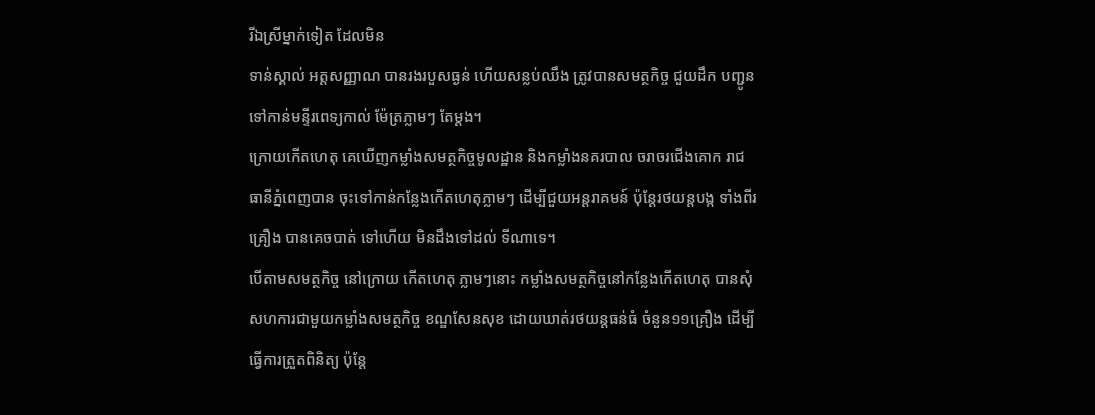រីឯស្រីម្នាក់ទៀត ដែលមិន
ទាន់ស្គាល់ អត្តសញ្ញាណ បានរងរបួសធ្ងន់ ហើយសន្លប់ឈឹង ត្រូវបានសមត្ថកិច្ច ជួយដឹក បញ្ជូន
ទៅកាន់មន្ទីរពេទ្យកាល់ ម៉ែត្រភ្លាមៗ តែម្តង។
ក្រោយកើតហេតុ គេឃើញកម្លាំងសមត្ថកិច្ចមូលដ្ឋាន និងកម្លាំងនគរបាល ចរាចរជើងគោក រាជ
ធានីភ្នំពេញបាន ចុះទៅកាន់កន្លែងកើតហេតុភ្លាមៗ ដើម្បីជួយអន្តរាគមន៍ ប៉ុន្តែរថយន្តបង្ក ទាំងពីរ
គ្រឿង បានគេចបាត់ ទៅហើយ មិនដឹងទៅដល់ ទីណាទេ។
បើតាមសមត្ថកិច្ច នៅក្រោយ កើតហេតុ ភ្លាមៗនោះ កម្លាំងសមត្ថកិច្ចនៅកន្លែងកើតហេតុ បានសុំ
សហការជាមួយកម្លាំងសមត្ថកិច្ច ខណ្ឌសែនសុខ ដោយឃាត់រថយន្តធន់ធំ ចំនួន១១គ្រឿង ដើម្បី
ធ្វើការត្រួតពិនិត្យ ប៉ុន្តែ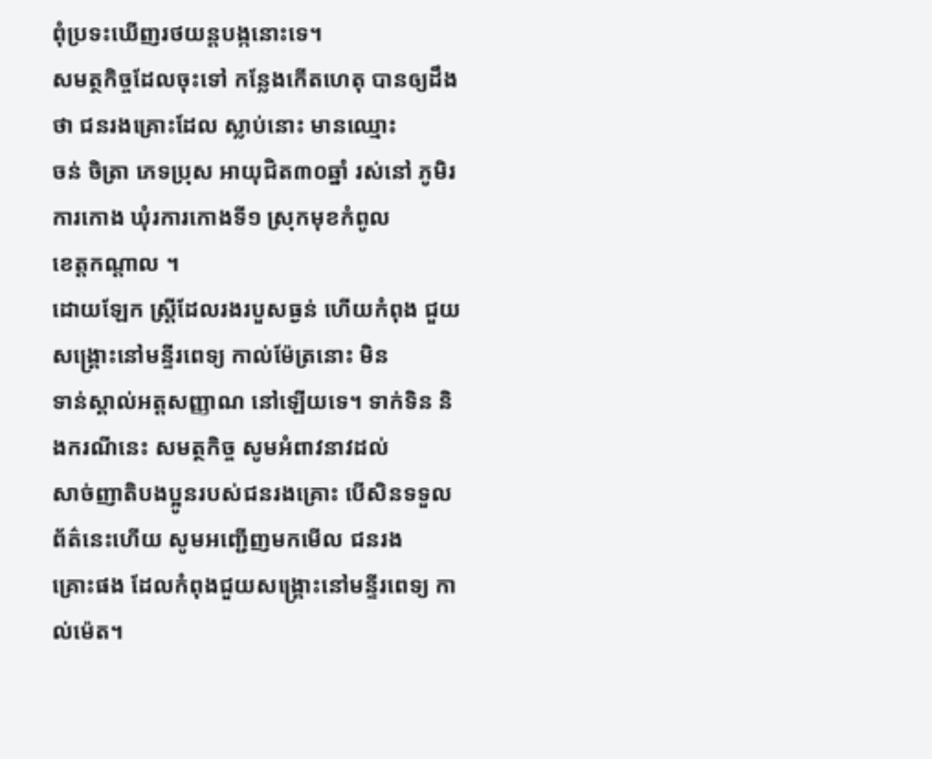ពុំប្រទះឃើញរថយន្តបង្កនោះទេ។
សមត្ថកិច្ចដែលចុះទៅ កន្លែងកើតហេតុ បានឲ្យដឹងថា ជនរងគ្រោះដែល ស្លាប់នោះ មានឈ្មោះ
ចន់ ចិត្រា ភេទប្រុស អាយុជិត៣០ឆ្នាំ រស់នៅ ភូមិរការកោង ឃុំរការកោងទី១ ស្រុកមុខកំពូល
ខេត្តកណ្តាល ។
ដោយឡែក ស្រ្តីដែលរងរបួសធ្ងន់ ហើយកំពុង ជួយសង្គ្រោះនៅមន្ទីរពេទ្យ កាល់ម៉ែត្រនោះ មិន
ទាន់ស្គាល់អត្តសញ្ញាណ នៅឡើយទេ។ ទាក់ទិន និងករណីនេះ សមត្ថកិច្ច សូមអំពាវនាវដល់
សាច់ញាតិបងប្អូនរបស់ជនរងគ្រោះ បើសិនទទួល ព័ត៌នេះហើយ សូមអញ្ជើញមកមើល ជនរង
គ្រោះផង ដែលកំពុងជួយសង្គ្រោះនៅមន្ទីរពេទ្យ កាល់ម៉េត។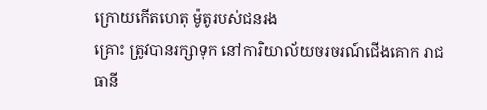ក្រោយកើតហេតុ ម៉ូតូរបស់ជនរង
គ្រោះ ត្រូវបានរក្សាទុក នៅការិយាល័យចរចរណ៍ជើងគោក រាជធានី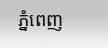ភ្នំពេញ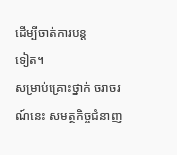ដើម្បីចាត់ការបន្ត
ទៀត។
សម្រាប់គ្រោះថ្នាក់ ចរាចរណ៍នេះ សមត្ថកិច្ចជំនាញ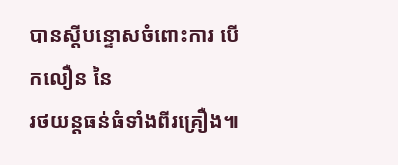បានស្តីបន្ទោសចំពោះការ បើកលឿន នៃ
រថយន្តធន់ធំទាំងពីរគ្រឿង៕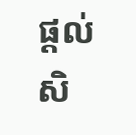ផ្តល់សិ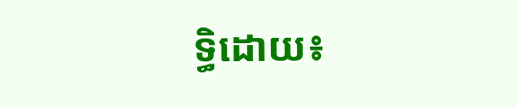ទ្ធិដោយ៖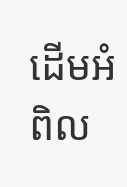ដើមអំពិល